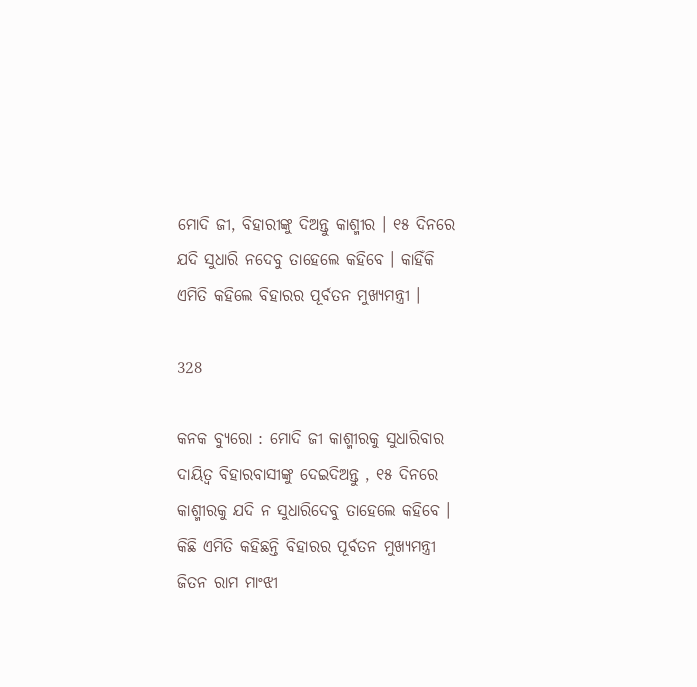ମୋଦି ଜୀ, ବିହାରୀଙ୍କୁ ଦିଅନ୍ତୁ କାଶ୍ମୀର । ୧୫ ଦିନରେ ଯଦି ସୁଧାରି ନଦେବୁ ତାହେଲେ କହିବେ । କାହିଁକି ଏମିତି କହିଲେ ବିହାରର ପୂର୍ବତନ ମୁଖ୍ୟମନ୍ତ୍ରୀ ।

328

କନକ ବ୍ୟୁରୋ : ମୋଦି ଜୀ କାଶ୍ମୀରକୁ ସୁଧାରିବାର ଦାୟିତ୍ୱ ବିହାରବାସୀଙ୍କୁ ଦେଇଦିଅନ୍ତୁ , ୧୫ ଦିନରେ କାଶ୍ମୀରକୁ ଯଦି ନ ସୁଧାରିଦେବୁ ତାହେଲେ କହିବେ । କିଛି ଏମିତି କହିଛନ୍ତି ବିହାରର ପୂର୍ବତନ ମୁଖ୍ୟମନ୍ତ୍ରୀ ଜିତନ ରାମ ମାଂଝୀ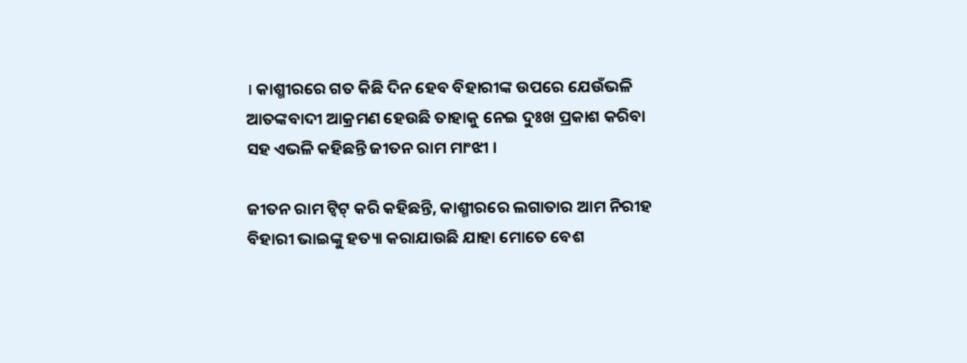। କାଶ୍ମୀରରେ ଗତ କିଛି ଦିନ ହେବ ବିହାରୀଙ୍କ ଉପରେ ଯେଉଁଭଳି ଆତଙ୍କବାଦୀ ଆକ୍ରମଣ ହେଉଛି ତାହାକୁ ନେଇ ଦୁଃଖ ପ୍ରକାଶ କରିବା ସହ ଏଭଳି କହିଛନ୍ତି ଜୀତନ ରାମ ମାଂଝୀ ।

ଜୀତନ ରାମ ଟ୍ୱିଟ୍ କରି କହିଛନ୍ତି, କାଶ୍ମୀରରେ ଲଗାତାର ଆମ ନିରୀହ ବିହାରୀ ଭାଇଙ୍କୁ ହତ୍ୟା କରାଯାଉଛି ଯାହା ମୋତେ ବେଶ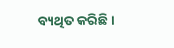ବ୍ୟଥିତ କରିଛି ।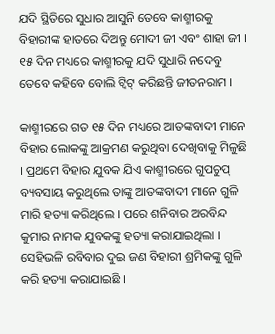ଯଦି ସ୍ଥିତିରେ ସୁଧାର ଆସୁନି ତେବେ କାଶ୍ମୀରକୁ ବିହାରୀଙ୍କ ହାତରେ ଦିଅନ୍ତୁ ମୋଦୀ ଜୀ ଏବଂ ଶାହା ଜୀ । ୧୫ ଦିନ ମଧ୍ୟରେ କାଶ୍ମୀରକୁ ଯଦି ସୁଧାରି ନଦେବୁ ତେବେ କହିବେ ବୋଲି ଟ୍ୱିଟ୍ କରିଛନ୍ତି ଜୀତନରାମ ।

କାଶ୍ମୀରରେ ଗତ ୧୫ ଦିନ ମଧ୍ୟରେ ଆତଙ୍କବାଦୀ ମାନେ ବିହାର ଲୋକଙ୍କୁ ଆକ୍ରମଣ କରୁଥିବା ଦେଖିବାକୁ ମିଳୁଛି । ପ୍ରଥମେ ବିହାର ଯୁବକ ଯିଏ କାଶ୍ମୀରରେ ଗୁପଚୁପ୍ ବ୍ୟବସାୟ କରୁଥିଲେ ତାଙ୍କୁ ଆତଙ୍କବାଦୀ ମାନେ ଗୁଳି ମାରି ହତ୍ୟା କରିଥିଲେ । ପରେ ଶନିବାର ଅରବିନ୍ଦ କୁମାର ନାମକ ଯୁବକଙ୍କୁ ହତ୍ୟା କରାଯାଇଥିଲା । ସେହିଭଳି ରବିବାର ଦୁଇ ଜଣ ବିହାରୀ ଶ୍ରମିକଙ୍କୁ ଗୁଳି କରି ହତ୍ୟା କରାଯାଇଛି ।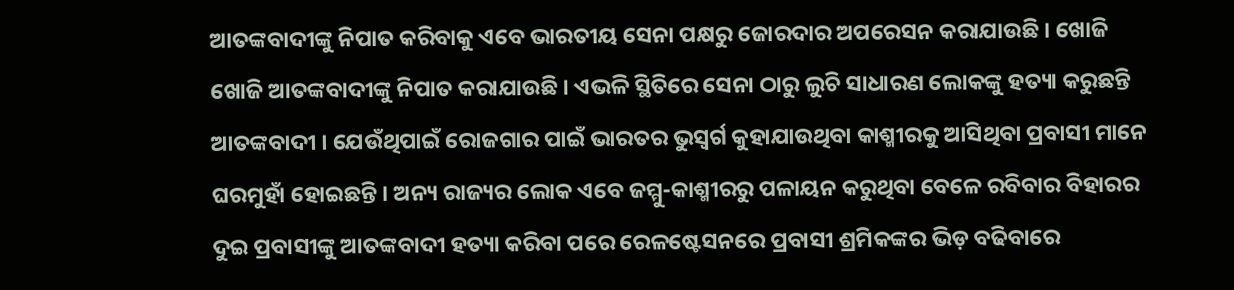ଆତଙ୍କବାଦୀଙ୍କୁ ନିପାତ କରିବାକୁ ଏବେ ଭାରତୀୟ ସେନା ପକ୍ଷରୁ ଜୋରଦାର ଅପରେସନ କରାଯାଉଛି । ଖୋଜି ଖୋଜି ଆତଙ୍କବାଦୀଙ୍କୁ ନିପାତ କରାଯାଉଛି । ଏଭଳି ସ୍ଥିତିରେ ସେନା ଠାରୁ ଲୁଚି ସାଧାରଣ ଲୋକଙ୍କୁ ହତ୍ୟା କରୁଛନ୍ତି ଆତଙ୍କବାଦୀ । ଯେଉଁଥିପାଇଁ ରୋଜଗାର ପାଇଁ ଭାରତର ଭୁସ୍ୱର୍ଗ କୁହାଯାଉଥିବା କାଶ୍ମୀରକୁ ଆସିଥିବା ପ୍ରବାସୀ ମାନେ ଘରମୁହାଁ ହୋଇଛନ୍ତି । ଅନ୍ୟ ରାଜ୍ୟର ଲୋକ ଏବେ ଜମ୍ମୁ-କାଶ୍ମୀରରୁ ପଳାୟନ କରୁଥିବା ବେଳେ ରବିବାର ବିହାରର ଦୁଇ ପ୍ରବାସୀଙ୍କୁ ଆତଙ୍କବାଦୀ ହତ୍ୟା କରିବା ପରେ ରେଳଷ୍ଟେସନରେ ପ୍ରବାସୀ ଶ୍ରମିକଙ୍କର ଭିଡ଼ ବଢିବାରେ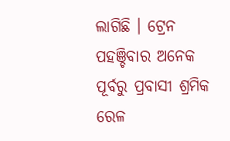ଲାଗିଛି । ଟ୍ରେନ ପହଞ୍ଚିବାର ଅନେକ ପୂର୍ବରୁ ପ୍ରବାସୀ ଶ୍ରମିକ ରେଳ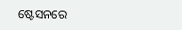ଷ୍ଟେସନରେ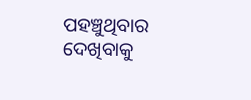ପହଞ୍ଚୁଥିବାର ଦେଖିବାକୁ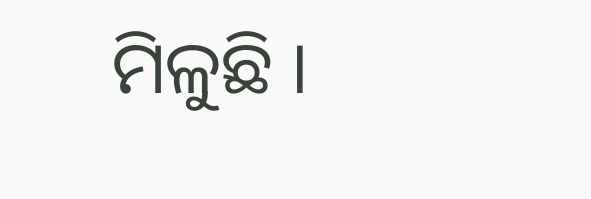ମିଳୁଛି ।